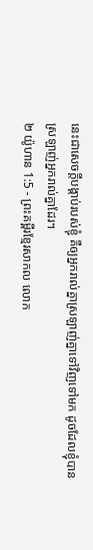នេះជាសេចក្ដីបង្គាប់របស់ខ្ញុំ គឺឲ្យអ្នករាល់គ្នាស្រឡាញ់គ្នាទៅវិញទៅមក ដូចដែលខ្ញុំបានស្រឡាញ់អ្នករាល់គ្នាដែរ។
២ យ៉ូហាន 1:5 - ព្រះគម្ពីរខ្មែរសាកល លោក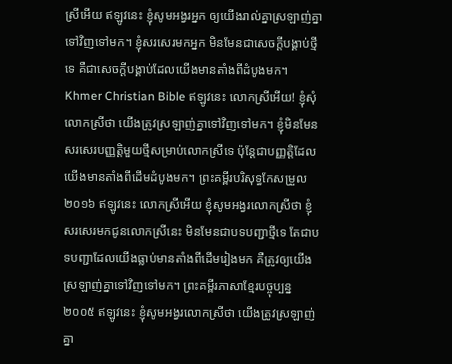ស្រីអើយ ឥឡូវនេះ ខ្ញុំសូមអង្វរអ្នក ឲ្យយើងរាល់គ្នាស្រឡាញ់គ្នាទៅវិញទៅមក។ ខ្ញុំសរសេរមកអ្នក មិនមែនជាសេចក្ដីបង្គាប់ថ្មីទេ គឺជាសេចក្ដីបង្គាប់ដែលយើងមានតាំងពីដំបូងមក។ Khmer Christian Bible ឥឡូវនេះ លោកស្រីអើយ! ខ្ញុំសុំលោកស្រីថា យើងត្រូវស្រឡាញ់គ្នាទៅវិញទៅមក។ ខ្ញុំមិនមែនសរសេរបញ្ញត្ដិមួយថ្មីសម្រាប់លោកស្រីទេ ប៉ុន្ដែជាបញ្ញត្ដិដែលយើងមានតាំងពីដើមដំបូងមក។ ព្រះគម្ពីរបរិសុទ្ធកែសម្រួល ២០១៦ ឥឡូវនេះ លោកស្រីអើយ ខ្ញុំសូមអង្វរលោកស្រីថា ខ្ញុំសរសេរមកជូនលោកស្រីនេះ មិនមែនជាបទបញ្ជាថ្មីទេ តែជាបទបញ្ជាដែលយើងធ្លាប់មានតាំងពីដើមរៀងមក គឺត្រូវឲ្យយើងស្រឡាញ់គ្នាទៅវិញទៅមក។ ព្រះគម្ពីរភាសាខ្មែរបច្ចុប្បន្ន ២០០៥ ឥឡូវនេះ ខ្ញុំសូមអង្វរលោកស្រីថា យើងត្រូវស្រឡាញ់គ្នា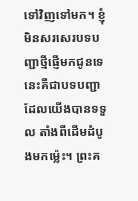ទៅវិញទៅមក។ ខ្ញុំមិនសរសេរបទបញ្ជាថ្មីផ្ញើមកជូនទេ នេះគឺជាបទបញ្ជាដែលយើងបានទទួល តាំងពីដើមដំបូងមកម៉្លេះ។ ព្រះគ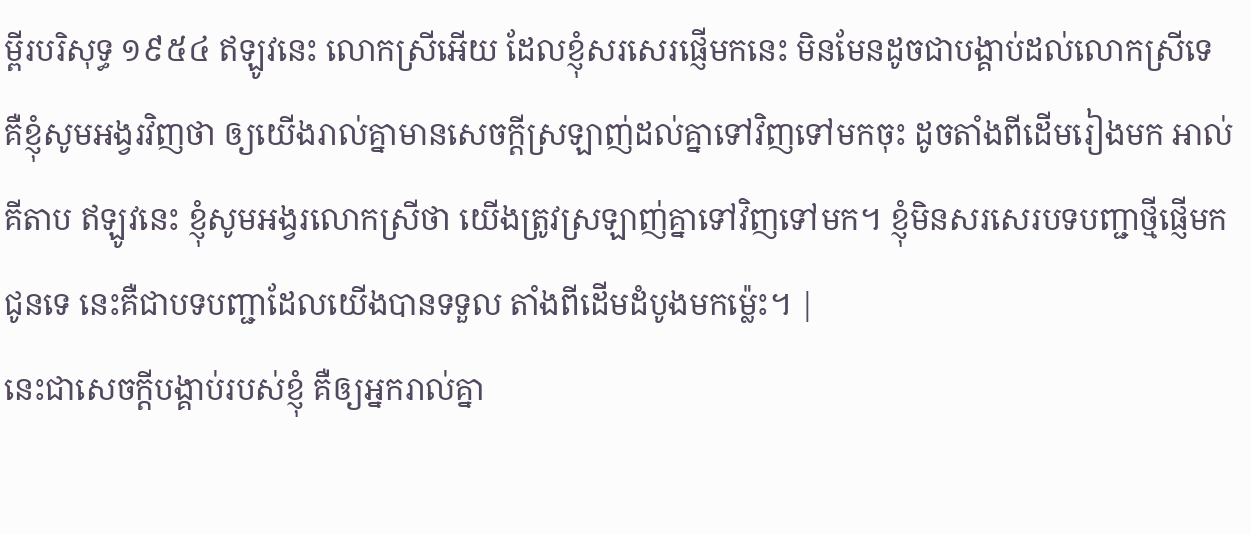ម្ពីរបរិសុទ្ធ ១៩៥៤ ឥឡូវនេះ លោកស្រីអើយ ដែលខ្ញុំសរសេរផ្ញើមកនេះ មិនមែនដូចជាបង្គាប់ដល់លោកស្រីទេ គឺខ្ញុំសូមអង្វរវិញថា ឲ្យយើងរាល់គ្នាមានសេចក្ដីស្រឡាញ់ដល់គ្នាទៅវិញទៅមកចុះ ដូចតាំងពីដើមរៀងមក អាល់គីតាប ឥឡូវនេះ ខ្ញុំសូមអង្វរលោកស្រីថា យើងត្រូវស្រឡាញ់គ្នាទៅវិញទៅមក។ ខ្ញុំមិនសរសេរបទបញ្ជាថ្មីផ្ញើមកជូនទេ នេះគឺជាបទបញ្ជាដែលយើងបានទទួល តាំងពីដើមដំបូងមកម៉្លេះ។ |
នេះជាសេចក្ដីបង្គាប់របស់ខ្ញុំ គឺឲ្យអ្នករាល់គ្នា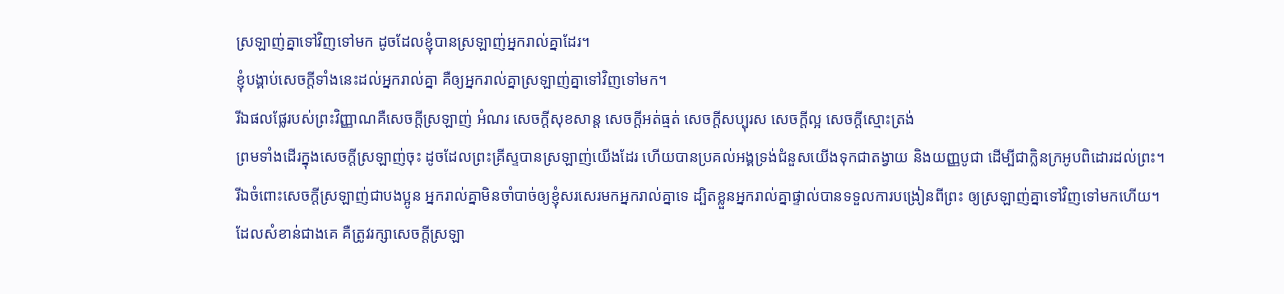ស្រឡាញ់គ្នាទៅវិញទៅមក ដូចដែលខ្ញុំបានស្រឡាញ់អ្នករាល់គ្នាដែរ។
ខ្ញុំបង្គាប់សេចក្ដីទាំងនេះដល់អ្នករាល់គ្នា គឺឲ្យអ្នករាល់គ្នាស្រឡាញ់គ្នាទៅវិញទៅមក។
រីឯផលផ្លែរបស់ព្រះវិញ្ញាណគឺសេចក្ដីស្រឡាញ់ អំណរ សេចក្ដីសុខសាន្ត សេចក្ដីអត់ធ្មត់ សេចក្ដីសប្បុរស សេចក្ដីល្អ សេចក្ដីស្មោះត្រង់
ព្រមទាំងដើរក្នុងសេចក្ដីស្រឡាញ់ចុះ ដូចដែលព្រះគ្រីស្ទបានស្រឡាញ់យើងដែរ ហើយបានប្រគល់អង្គទ្រង់ជំនួសយើងទុកជាតង្វាយ និងយញ្ញបូជា ដើម្បីជាក្លិនក្រអូបពិដោរដល់ព្រះ។
រីឯចំពោះសេចក្ដីស្រឡាញ់ជាបងប្អូន អ្នករាល់គ្នាមិនចាំបាច់ឲ្យខ្ញុំសរសេរមកអ្នករាល់គ្នាទេ ដ្បិតខ្លួនអ្នករាល់គ្នាផ្ទាល់បានទទួលការបង្រៀនពីព្រះ ឲ្យស្រឡាញ់គ្នាទៅវិញទៅមកហើយ។
ដែលសំខាន់ជាងគេ គឺត្រូវរក្សាសេចក្ដីស្រឡា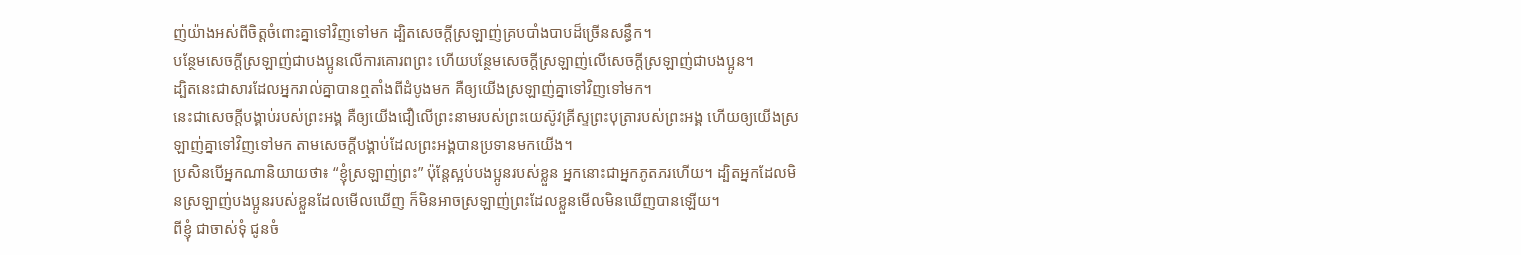ញ់យ៉ាងអស់ពីចិត្តចំពោះគ្នាទៅវិញទៅមក ដ្បិតសេចក្ដីស្រឡាញ់គ្របបាំងបាបដ៏ច្រើនសន្ធឹក។
បន្ថែមសេចក្ដីស្រឡាញ់ជាបងប្អូនលើការគោរពព្រះ ហើយបន្ថែមសេចក្ដីស្រឡាញ់លើសេចក្ដីស្រឡាញ់ជាបងប្អូន។
ដ្បិតនេះជាសារដែលអ្នករាល់គ្នាបានឮតាំងពីដំបូងមក គឺឲ្យយើងស្រឡាញ់គ្នាទៅវិញទៅមក។
នេះជាសេចក្ដីបង្គាប់របស់ព្រះអង្គ គឺឲ្យយើងជឿលើព្រះនាមរបស់ព្រះយេស៊ូវគ្រីស្ទព្រះបុត្រារបស់ព្រះអង្គ ហើយឲ្យយើងស្រឡាញ់គ្នាទៅវិញទៅមក តាមសេចក្ដីបង្គាប់ដែលព្រះអង្គបានប្រទានមកយើង។
ប្រសិនបើអ្នកណានិយាយថា៖ “ខ្ញុំស្រឡាញ់ព្រះ” ប៉ុន្តែស្អប់បងប្អូនរបស់ខ្លួន អ្នកនោះជាអ្នកភូតភរហើយ។ ដ្បិតអ្នកដែលមិនស្រឡាញ់បងប្អូនរបស់ខ្លួនដែលមើលឃើញ ក៏មិនអាចស្រឡាញ់ព្រះដែលខ្លួនមើលមិនឃើញបានឡើយ។
ពីខ្ញុំ ជាចាស់ទុំ ជូនចំ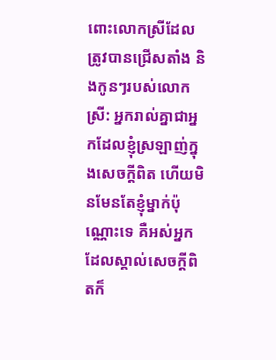ពោះលោកស្រីដែលត្រូវបានជ្រើសតាំង និងកូនៗរបស់លោកស្រី: អ្នករាល់គ្នាជាអ្នកដែលខ្ញុំស្រឡាញ់ក្នុងសេចក្ដីពិត ហើយមិនមែនតែខ្ញុំម្នាក់ប៉ុណ្ណោះទេ គឺអស់អ្នកដែលស្គាល់សេចក្ដីពិតក៏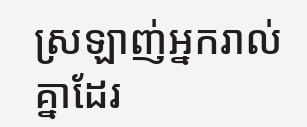ស្រឡាញ់អ្នករាល់គ្នាដែរ